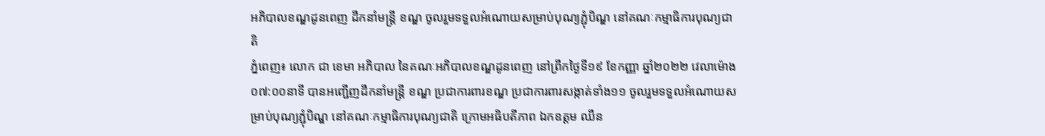អភិបាលខណ្ឌដូនពេញ ដឹកនាំមន្ត្រី ខណ្ឌ ចូលរួមទទួលអំណោយសម្រាប់បុណ្យភ្ជុំបិណ្ឌ នៅគណៈកម្មាធិការបុណ្យជាតិ
ភ្នំពេញ៖ លោក ជា ខេមា អភិបាល នៃគណៈអភិបាលខណ្ឌដូនពេញ នៅព្រឹកថ្ងៃទី១៩ ខែកញ្ញា ឆ្នាំ២០២២ វេលាម៉ោង០៧:០០នាទី បានអញ្ជើញដឹកនាំមន្ត្រី ខណ្ឌ ប្រជាការពារខណ្ឌ ប្រជាការពារសង្កាត់ទាំង១១ ចូលរួមទទួលអំណោយសម្រាប់បុណ្យភ្ជុំបិណ្ឌ នៅគណៈកម្មាធិការបុណ្យជាតិ ក្រោមអធិបតីភាព ឯកឧត្ដម ឈឹន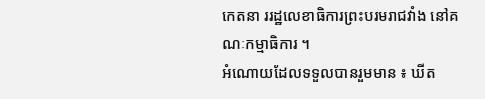កេតនា ររដ្ឋលេខាធិការព្រះបរមរាជវាំង នៅគណៈកម្មាធិការ ។
អំណោយដែលទទួលបានរួមមាន ៖ ឃីត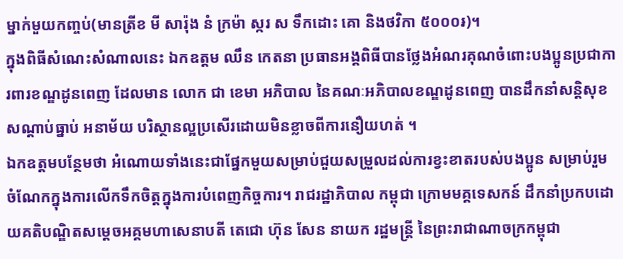ម្នាក់មួយកញ្ចប់(មានត្រីខ មី សារ៉ុង នំ ក្រម៉ា ស្ករ ស ទឹកដោះ គោ និងថវិកា ៥០០០៛)។
ក្នុងពិធីសំណេះសំណាលនេះ ឯកឧត្ដម ឈឹន កេតនា ប្រធានអង្គពិធីបានថ្លែងអំណរគុណចំពោះបងប្អូនប្រជាការពារខណ្ឌដូនពេញ ដែលមាន លោក ជា ខេមា អភិបាល នៃគណៈអភិបាលខណ្ឌដូនពេញ បានដឹកនាំសន្តិសុខ សណ្តាប់ធ្នាប់ អនាម័យ បរិស្ថានល្អប្រសើរដោយមិនខ្លាចពីការនឿយហត់ ។
ឯកឧត្ដមបន្ថែមថា អំណោយទាំងនេះជាផ្នែកមួយសម្រាប់ជួយសម្រួលដល់ការខ្វះខាតរបស់បងប្អូន សម្រាប់រួមចំណែកក្នុងការលើកទឹកចិត្តក្នុងការបំពេញកិច្ចការ។ រាជរដ្ឋាភិបាល កម្ពុជា ក្រោមមគ្គទេសកន៍ ដឹកនាំប្រកបដោយគតិបណ្ឌិតសម្តេចអគ្គមហាសេនាបតី តេជោ ហ៊ុន សែន នាយក រដ្ឋមន្ត្រី នៃព្រះរាជាណាចក្រកម្ពុជា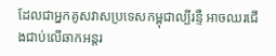ដែលជាអ្នកគូសវាសប្រទេសកម្ពុជាល្បីរន្ទឺ អាចឈរជេីងជាប់លេីឆាកអន្តរ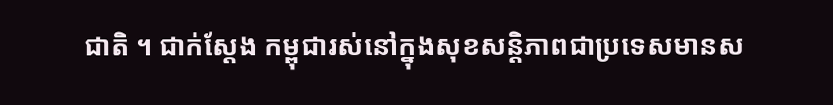ជាតិ ។ ជាក់ស្តែង កម្ពុជារស់នៅក្នុងសុខសន្តិភាពជាប្រទេសមានស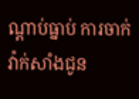ណ្តាប់ធ្នាប់ ការចាក់វ៉ាក់សាំងជូន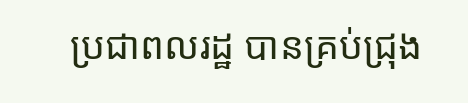ប្រជាពលរដ្ឋ បានគ្រប់ជ្រុង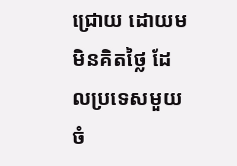ជ្រោយ ដោយមមិនគិតថ្លៃ ដែលប្រទេសមួយចំ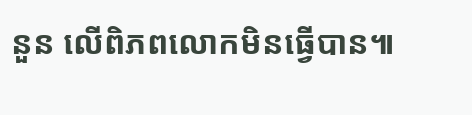នួន លើពិភពលោកមិនធ្វើបាន៕